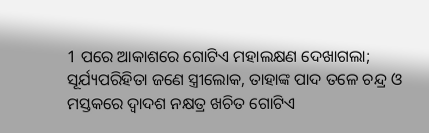1 ପରେ ଆକାଶରେ ଗୋଟିଏ ମହାଲକ୍ଷଣ ଦେଖାଗଲା; ସୂର୍ଯ୍ୟପରିହିତା ଜଣେ ସ୍ତ୍ରୀଲୋକ, ତାହାଙ୍କ ପାଦ ତଳେ ଚନ୍ଦ୍ର ଓ ମସ୍ତକରେ ଦ୍ୱାଦଶ ନକ୍ଷତ୍ର ଖଚିତ ଗୋଟିଏ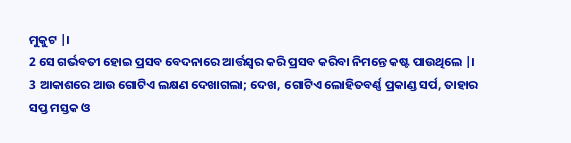ମୁକୁଟ |।
2 ସେ ଗର୍ଭବତୀ ହୋଇ ପ୍ରସବ ବେଦନାରେ ଆର୍ତ୍ତସ୍ୱର କରି ପ୍ରସବ କରିବା ନିମନ୍ତେ କଷ୍ଟ ପାଉଥିଲେ |।
3 ଆକାଶରେ ଆଉ ଗୋଟିଏ ଲକ୍ଷଣ ଦେଖାଗଲା; ଦେଖ, ଗୋଟିଏ ଲୋହିତବର୍ଣ୍ଣ ପ୍ରକାଣ୍ଡ ସର୍ପ, ତାହାର ସପ୍ତ ମସ୍ତକ ଓ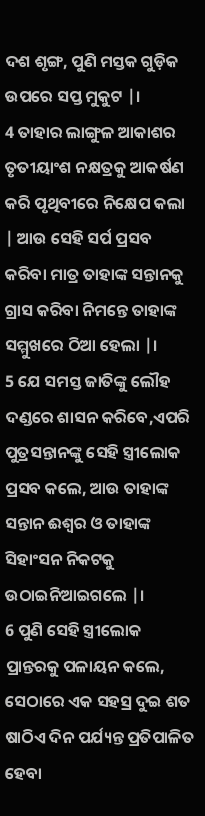ଦଶ ଶୃଙ୍ଗ, ପୁଣି ମସ୍ତକ ଗୁଡ଼ିକ ଉପରେ ସପ୍ତ ମୁକୁଟ |।
4 ତାହାର ଲାଙ୍ଗୁଳ ଆକାଶର ତୃତୀୟାଂଶ ନକ୍ଷତ୍ରକୁ ଆକର୍ଷଣ କରି ପୃଥିବୀରେ ନିକ୍ଷେପ କଲା | ଆଉ ସେହି ସର୍ପ ପ୍ରସବ କରିବା ମାତ୍ର ତାହାଙ୍କ ସନ୍ତାନକୁ ଗ୍ରାସ କରିବା ନିମନ୍ତେ ତାହାଙ୍କ ସମ୍ମୁଖରେ ଠିଆ ହେଲା |।
5 ଯେ ସମସ୍ତ ଜାତିଙ୍କୁ ଲୌହ ଦଣ୍ଡରେ ଶାସନ କରିବେ,ଏପରି ପୁତ୍ରସନ୍ତାନଙ୍କୁ ସେହି ସ୍ତ୍ରୀଲୋକ ପ୍ରସବ କଲେ, ଆଉ ତାହାଙ୍କ ସନ୍ତାନ ଈଶ୍ୱର ଓ ତାହାଙ୍କ ସିହାଂସନ ନିକଟକୁ ଉଠାଇନିଆଇଗଲେ |।
6 ପୁଣି ସେହି ସ୍ତ୍ରୀଲୋକ ପ୍ରାନ୍ତରକୁ ପଳାୟନ କଲେ, ସେଠାରେ ଏକ ସହସ୍ର ଦୁଇ ଶତ ଷାଠିଏ ଦିନ ପର୍ଯ୍ୟନ୍ତ ପ୍ରତିପାଳିତ ହେବା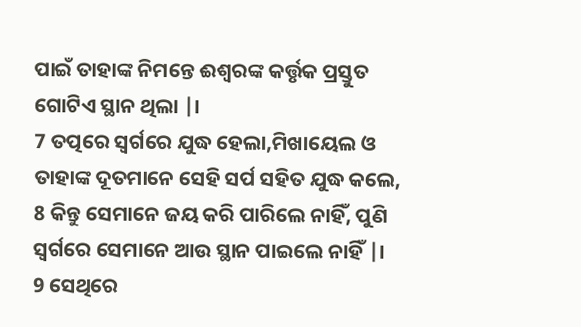ପାଇଁ ତାହାଙ୍କ ନିମନ୍ତେ ଈଶ୍ୱରଙ୍କ କର୍ତ୍ତୃକ ପ୍ରସ୍ତୁତ ଗୋଟିଏ ସ୍ଥାନ ଥିଲା |।
7 ତତ୍ପରେ ସ୍ୱର୍ଗରେ ଯୁଦ୍ଧ ହେଲା,ମିଖାୟେଲ ଓ ତାହାଙ୍କ ଦୂତମାନେ ସେହି ସର୍ପ ସହିତ ଯୁଦ୍ଧ କଲେ,
8 କିନ୍ତୁ ସେମାନେ ଜୟ କରି ପାରିଲେ ନାହିଁ, ପୁଣି ସ୍ୱର୍ଗରେ ସେମାନେ ଆଉ ସ୍ଥାନ ପାଇଲେ ନାହିଁ |।
9 ସେଥିରେ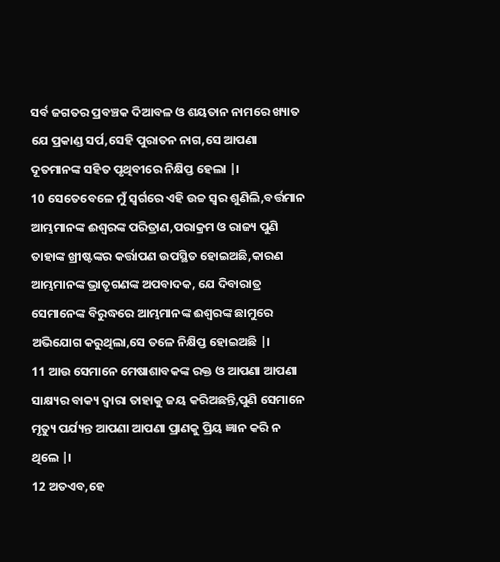ସର୍ବ ଜଗତର ପ୍ରବଞ୍ଚକ ଦିଆବଳ ଓ ଶୟତାନ ନାମରେ ଖ୍ୟାତ ଯେ ପ୍ରକାଣ୍ଡ ସର୍ପ,ସେହି ପୁରାତନ ନାଗ,ସେ ଆପଣା ଦୂତମାନଙ୍କ ସହିତ ପୃଥିବୀରେ ନିକ୍ଷିପ୍ତ ହେଲା |।
10 ସେତେବେଳେ ମୁଁ ସ୍ୱର୍ଗରେ ଏହି ଉଚ୍ଚ ସ୍ୱର ଶୁଣିଲି,ବର୍ତ୍ତମାନ ଆମ୍ଭମାନଙ୍କ ଈଶ୍ୱରଙ୍କ ପରିତ୍ରାଣ,ପରାକ୍ରମ ଓ ରାଜ୍ୟ ପୁଣି ତାହାଙ୍କ ଖ୍ରୀଷ୍ଟଙ୍କର କର୍ତ୍ତାପଣ ଉପସ୍ଥିତ ହୋଇଅଛି,କାରଣ ଆମ୍ଭମାନଙ୍କ ଭ୍ରାତୃଗଣଙ୍କ ଅପବାଦକ, ଯେ ଦିବାରାତ୍ର ସେମାନେଙ୍କ ବିରୁଦ୍ଧରେ ଆମ୍ଭମାନଙ୍କ ଈଶ୍ୱରଙ୍କ ଛାମୁରେ ଅଭିଯୋଗ କରୁଥିଲା,ସେ ତଳେ ନିକ୍ଷିପ୍ତ ହୋଇଅଛି |।
11 ଆଉ ସେମାନେ ମେଷାଶାବକଙ୍କ ରକ୍ତ ଓ ଆପଣା ଆପଣା ସାକ୍ଷ୍ୟର ବାକ୍ୟ ଦ୍ୱାରା ତାହାକୁ ଜୟ କରିଅଛନ୍ତି,ପୁଣି ସେମାନେ ମୃତ୍ୟୁ ପର୍ଯ୍ୟନ୍ତ ଆପଣା ଆପଣା ପ୍ରାଣକୁ ପ୍ରିୟ ଜ୍ଞାନ କରି ନ ଥିଲେ |।
12 ଅତଏବ,ହେ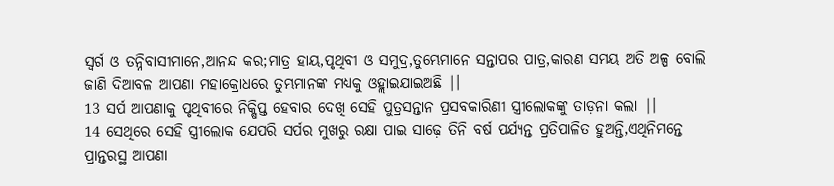ସ୍ୱର୍ଗ ଓ ତନ୍ନିବାସୀମାନେ,ଆନନ୍ଦ କର;ମାତ୍ର ହାୟ,ପୃଥିବୀ ଓ ସମୁଦ୍ର,ତୁମ୍ଭେମାନେ ସନ୍ତାପର ପାତ୍ର,କାରଣ ସମୟ ଅତି ଅଳ୍ପ ବୋଲି ଜାଣି ଦିଆବଳ ଆପଣା ମହାକ୍ରୋଧରେ ତୁମ୍ଭମାନଙ୍କ ମଧ୍ୟକୁ ଓହ୍ଲାଇଯାଇଅଛି |।
13 ସର୍ପ ଆପଣାକୁ ପୃଥିବୀରେ ନିକ୍ଷିପ୍ତ ହେବାର ଦେଖି ସେହି ପୁତ୍ରସନ୍ତାନ ପ୍ରସବକାରିଣୀ ସ୍ତ୍ରୀଲୋକଙ୍କୁ ତାଡ଼ନା କଲା |।
14 ସେଥିରେ ସେହି ସ୍ତ୍ରୀଲୋକ ଯେପରି ସର୍ପର ମୁଖରୁ ରକ୍ଷା ପାଇ ସାଢ଼େ ତିନି ବର୍ଷ ପର୍ଯ୍ୟନ୍ତ ପ୍ରତିପାଳିତ ହୁଅନ୍ତି,ଏଥିନିମନ୍ତେ ପ୍ରାନ୍ତରସ୍ଥ ଆପଣା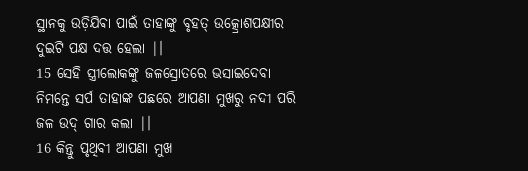ସ୍ଥାନକୁ ଉଡ଼ିଯିଵା ପାଇଁ ତାହାଙ୍କୁ ବୃହତ୍ ଉତ୍କ୍ରୋଶପକ୍ଷୀର ଦୁଇଟି ପକ୍ଷ ଦତ୍ତ ହେଲା |।
15 ସେହି ସ୍ତ୍ରୀଲୋକଙ୍କୁ ଜଳସ୍ରୋତରେ ଭସାଇଦେବା ନିମନ୍ତେ ସର୍ପ ତାହାଙ୍କ ପଛରେ ଆପଣା ମୁଖରୁ ନଦୀ ପରି ଜଳ ଉଦ୍ ଗାର କଲା |।
16 କିନ୍ତୁ ପୃଥିବୀ ଆପଣା ମୁଖ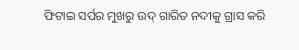ଫିଟାଇ ସର୍ପର ମୁଖରୁ ଉଦ୍ ଗାରିତ ନଦୀକୁ ଗ୍ରାସ କରି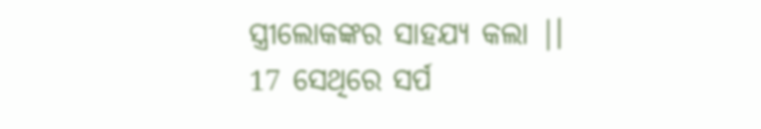ସ୍ତ୍ରୀଲୋକଙ୍କର ସାହଯ୍ୟ କଲା |।
17 ସେଥିରେ ସର୍ପ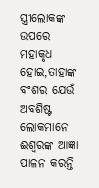ସ୍ତ୍ରୀଲୋକଙ୍କ ଉପରେ ମହାକୃଧ ହୋଇ,ତାହାଙ୍କ ବଂଶର ଯେଉଁ ଅବଶିଷ୍ଟ ଲୋକମାନେ ଈଶ୍ୱରଙ୍କ ଆଜ୍ଞା ପାଳନ କରନ୍ତି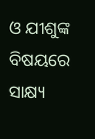ଓ ଯୀଶୁଙ୍କ ବିଷୟରେ ସାକ୍ଷ୍ୟ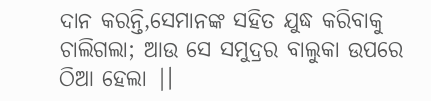ଦାନ କରନ୍ତି,ସେମାନଙ୍କ ସହିତ ଯୁଦ୍ଧ କରିବାକୁ ଚାଲିଗଲା; ଆଉ ସେ ସମୁଦ୍ରର ବାଲୁକା ଉପରେ ଠିଆ ହେଲା |।